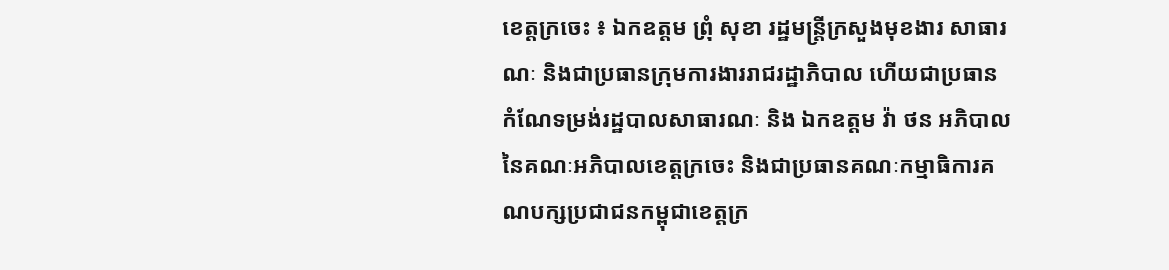ខេត្តក្រចេះ ៖ ឯកឧត្តម ព្រុំ សុខា រដ្ឋមន្ត្រីក្រសួងមុខងារ សាធារណៈ និងជាប្រធានក្រុមការងាររាជរដ្ឋាភិបាល ហេីយជាប្រធានកំណែទម្រង់រដ្ឋបាលសាធារណៈ និង ឯកឧត្តម វ៉ា ថន អភិបាលនៃគណៈអភិបាលខេត្តក្រចេះ និងជាប្រធានគណៈកម្មាធិការគណបក្សប្រជាជនកម្ពុជាខេត្តក្រ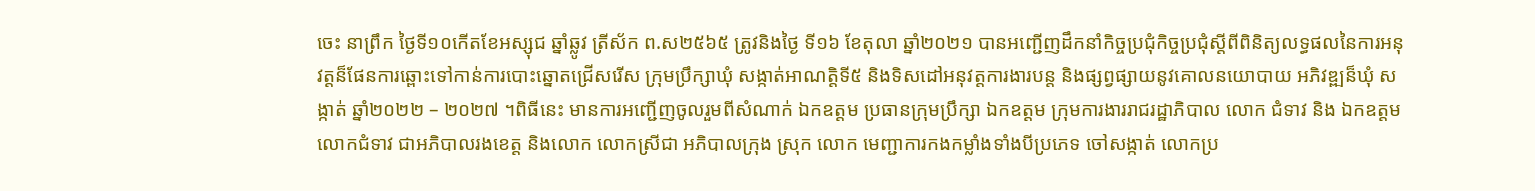ចេះ នាព្រឹក ថ្ងៃទី១០កេីតខែអស្សុជ ឆ្នាំឆ្លូវ ត្រីស័ក ព.ស២៥៦៥ ត្រូវនិងថ្ងៃ ទី១៦ ខែតុលា ឆ្នាំ២០២១ បានអញ្ជេីញដឹកនាំកិច្ចប្រជុំកិច្ចប្រជុំស្តីពីពិនិត្យលទ្ធផលនៃការអនុវត្តន៏ផែនការឆ្ពោះទៅកាន់ការបោះឆ្នោតជ្រេីសរេីស ក្រុមប្រឹក្សាឃុំ សង្កាត់អាណត្តិទី៥ និងទិសដៅអនុវត្តការងារបន្ត និងផ្សព្វផ្សាយនូវគោលនយោបាយ អភិវឌ្ឍន៏ឃុំ សង្កាត់ ឆ្នាំ២០២២ – ២០២៧ ។ពិធីនេះ មានការអញ្ជេីញចូលរួមពីសំណាក់ ឯកឧត្តម ប្រធានក្រុមប្រឹក្សា ឯកឧត្តម ក្រុមការងាររាជរដ្ឋាភិបាល លោក ជំទាវ និង ឯកឧត្តម លោកជំទាវ ជាអភិបាលរងខេត្ត និងលោក លោកស្រីជា អភិបាលក្រុង ស្រុក លោក មេញ្ជាការកងកម្លាំងទាំងបីប្រភេទ ចៅសង្កាត់ លោកប្រ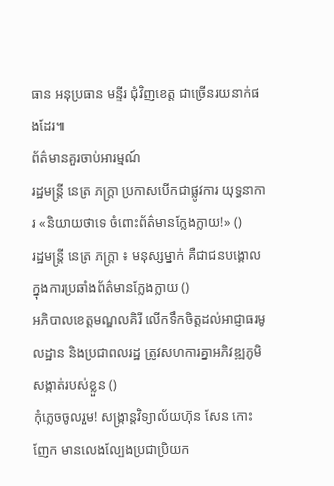ធាន អនុប្រធាន មន្ទីរ ជុំវិញខេត្ត ជាច្រេីនរយនាក់ផងដែរ៕
ព័ត៌មានគួរចាប់អារម្មណ៍
រដ្ឋមន្ត្រី នេត្រ ភក្ត្រា ប្រកាសបើកជាផ្លូវការ យុទ្ធនាការ «និយាយថាទេ ចំពោះព័ត៌មានក្លែងក្លាយ!» ()
រដ្ឋមន្ត្រី នេត្រ ភក្ត្រា ៖ មនុស្សម្នាក់ គឺជាជនបង្គោល ក្នុងការប្រឆាំងព័ត៌មានក្លែងក្លាយ ()
អភិបាលខេត្តមណ្ឌលគិរី លើកទឹកចិត្តដល់អាជ្ញាធរមូលដ្ឋាន និងប្រជាពលរដ្ឋ ត្រូវសហការគ្នាអភិវឌ្ឍភូមិ សង្កាត់របស់ខ្លួន ()
កុំភ្លេចចូលរួម! សង្ក្រាន្តវិទ្យាល័យហ៊ុន សែន កោះញែក មានលេងល្បែងប្រជាប្រិយក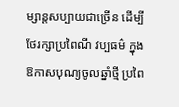ម្សាន្តសប្បាយជាច្រើន ដើម្បីថែរក្សាប្រពៃណី វប្បធម៌ ក្នុងឱកាសបុណ្យចូលឆ្នាំថ្មី ប្រពៃ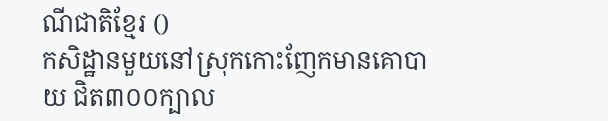ណីជាតិខ្មែរ ()
កសិដ្ឋានមួយនៅស្រុកកោះញែកមានគោបាយ ជិត៣០០ក្បាល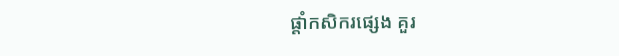ផ្ដាំកសិករផ្សេង គួរ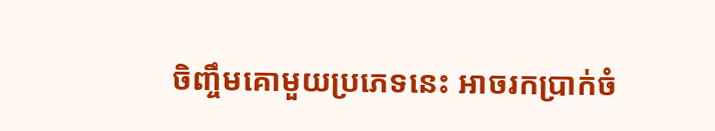ចិញ្ចឹមគោមួយប្រភេទនេះ អាចរកប្រាក់ចំ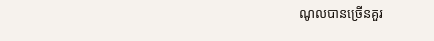ណូលបានច្រើនគួរ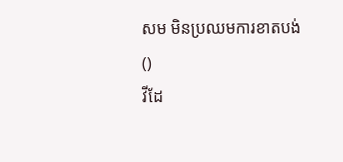សម មិនប្រឈមការខាតបង់ ()
វីដែ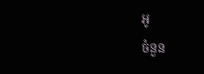អូ
ចំនួន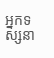អ្នកទស្សនា